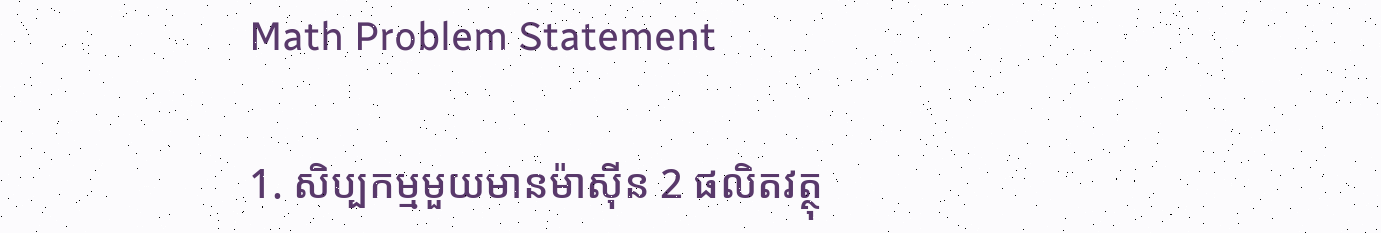Math Problem Statement

1. សិប្បកម្មមួយមានម៉ាស៊ីន 2 ផលិតវត្ថុ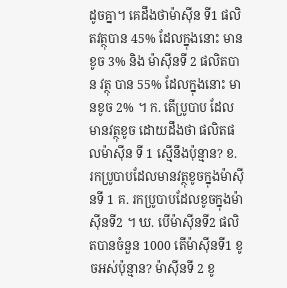ដូចគ្នា។ គេដឹងថាម៉ាស៊ីន ទី1 ផលិតវត្ថុបាន 45% ដែលក្នុងនោះ មានខូច 3% និង ម៉ាសុីនទី 2 ផលិតបាន វត្ថុ បាន 55% ដែលក្នុងនោះ មានខូច 2% ។ ក. តើប្រូបាប ដែលមានវត្ថុខូច ដោយដឹងថា ផលិតផលម៉ាស៊ីន ទី 1 ស្មើនឹងប៉ុន្មាន? ខ. រកប្រូបាបដែលមានវត្ថុខូចក្នុងម៉ាសុីនទី 1 គ. រកប្រូបាបដែលខូចក្នុងម៉ាសុីនទី2 ។ ឃ. បើម៉ាសុីនទី2 ផលិតបានចំនួន 1000 តើម៉ាសុីនទី1 ខូចអស់ប៉ុន្មាន? ម៉ាសុីនទី 2 ខូ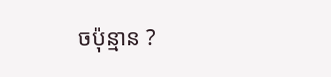ចប៉ុន្មាន ?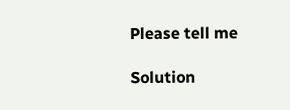Please tell me

Solution